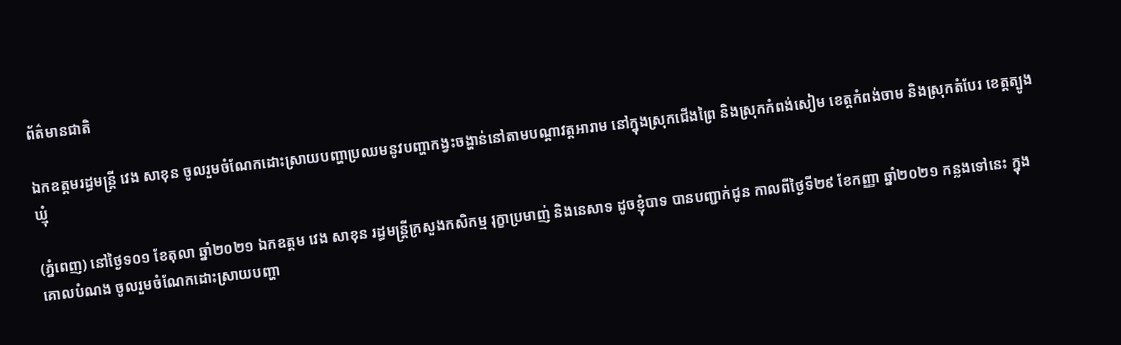ព័ត៌មានជាតិ

ឯកឧត្តមរដ្ធមន្ដ្រី វេង សាខុន ចូលរួមចំណែកដោះស្រាយបញ្ហាប្រឈមនូវបញ្ហាកង្វះចង្ហាន់នៅតាមបណ្តាវត្តអារាម នៅក្នុងស្រុកជើងព្រៃ និងស្រុកកំពង់សៀម ខេត្តកំពង់ចាម និងស្រុកតំបែរ ខេត្តត្បូងឃ្មុំ

(ភ្នំពេញ) នៅថ្ងៃទ០១ ខែតុលា ឆ្នាំ២០២១ ឯកឧត្តម វេង សាខុន រដ្ធមន្ដ្រីក្រសួងកសិកម្ម រុក្ខាប្រមាញ់ និងនេសាទ ដូចខ្ញុំបាទ បានបញ្ជាក់ជូន កាលពីថ្ងៃទី២៩ ខែកញ្ញា ឆ្នាំ២០២១ កន្លងទៅនេះ ក្នុងគោលបំណង ចូលរួមចំណែកដោះស្រាយបញ្ហា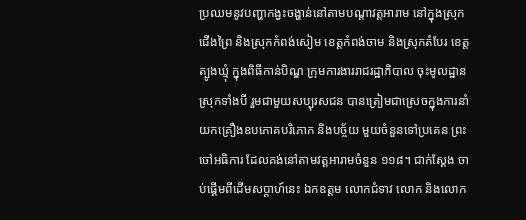ប្រឈមនូវបញ្ហាកង្វះចង្ហាន់នៅតាមបណ្តាវត្តអារាម នៅក្នុងស្រុកជើងព្រៃ និងស្រុកកំពង់សៀម ខេត្តកំពង់ចាម និងស្រុកតំបែរ ខេត្តត្បូងឃ្មុំ ក្នុងពិធីកាន់បិណ្ឌ ក្រុមការងាររាជរដ្ឋាភិបាល ចុះមូលដ្ឋានស្រុកទាំងបី រួមជាមួយសប្បុរសជន បានត្រៀមជាស្រេចក្នុងការនាំយកគ្រឿងឧបភោគបរិភោក និងបច្ច័យ មួយចំនួនទៅប្រគេន ព្រះចៅអធិការ ដែលគង់នៅតាមវត្តអារាមចំនួន ១១៨។ ជាក់ស្តែង ចាប់ផ្តើមពីដើមសប្តាហ៍នេះ ឯកឧត្តម លោកជំទាវ លោក និងលោក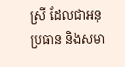ស្រី ដែលជាអនុប្រធាន និងសមា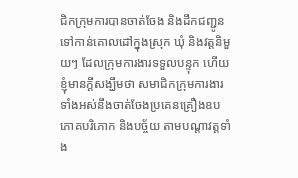ជិកក្រុមការបានចាត់ចែង និងដឹកជញ្ជូនទៅកាន់គោលដៅក្នុងស្រុក ឃុំ និងវត្តនិមួយៗ ដែលក្រុមការងារទទួលបន្ទុក ហើយខ្ញុំមានក្តីសង្ឃឹមថា សមាជិកក្រុមការងារទាំងអស់នឹងចាត់ចែងប្រគេនគ្រឿងឧបភោគបរិភោក និងបច្ច័យ តាមបណ្តាវត្តទាំង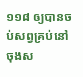១១៨ ឲ្យបានចប់សព្វគ្រប់នៅចុងស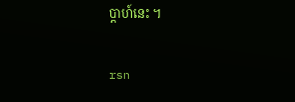ប្តាហ៍នេះ ។

rsn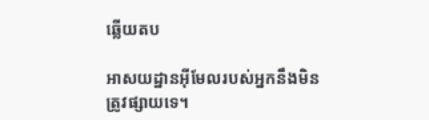ឆ្លើយតប

អាសយដ្ឋានអ៊ីមែលរបស់អ្នកនឹងមិនត្រូវផ្សាយទេ។